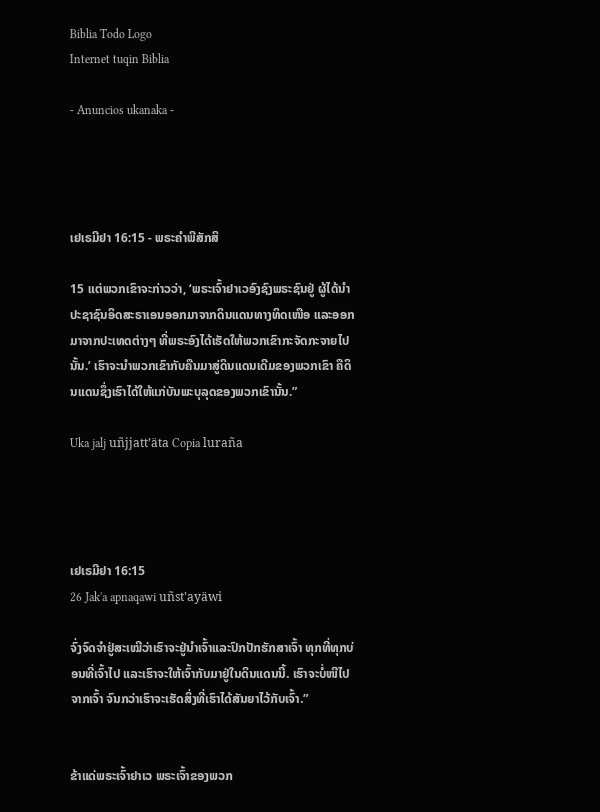Biblia Todo Logo
Internet tuqin Biblia

- Anuncios ukanaka -




ເຢເຣມີຢາ 16:15 - ພຣະຄຳພີສັກສິ

15 ແຕ່ພວກເຂົາຈະກ່າວວ່າ, ‘ພຣະເຈົ້າຢາເວອົງຊົງພຣະຊົນຢູ່ ຜູ້ໄດ້ນຳປະຊາຊົນອິດສະຣາເອນອອກມາຈາກດິນແດນທາງທິດເໜືອ ແລະອອກມາຈາກປະເທດຕ່າງໆ ທີ່ພຣະອົງໄດ້ເຮັດໃຫ້ພວກເຂົາກະຈັດກະຈາຍໄປນັ້ນ.’ ເຮົາຈະນຳພວກເຂົາກັບຄືນມາສູ່ດິນແດນເດີມຂອງພວກເຂົາ ຄືດິນແດນຊຶ່ງເຮົາໄດ້ໃຫ້ແກ່ບັນພະບຸລຸດຂອງພວກເຂົານັ້ນ.”

Uka jalj uñjjattʼäta Copia luraña




ເຢເຣມີຢາ 16:15
26 Jak'a apnaqawi uñst'ayäwi

ຈົ່ງຈົດຈຳຢູ່ສະເໝີວ່າເຮົາຈະຢູ່ນຳເຈົ້າແລະປົກປັກຮັກສາເຈົ້າ ທຸກທີ່ທຸກບ່ອນທີ່ເຈົ້າໄປ ແລະເຮົາຈະໃຫ້ເຈົ້າກັບມາຢູ່ໃນດິນແດນນີ້. ເຮົາຈະບໍ່ໜີໄປຈາກເຈົ້າ ຈົນກວ່າເຮົາຈະເຮັດສິ່ງທີ່ເຮົາໄດ້ສັນຍາໄວ້ກັບເຈົ້າ.”


ຂ້າແດ່ພຣະເຈົ້າຢາເວ ພຣະເຈົ້າຂອງພວກ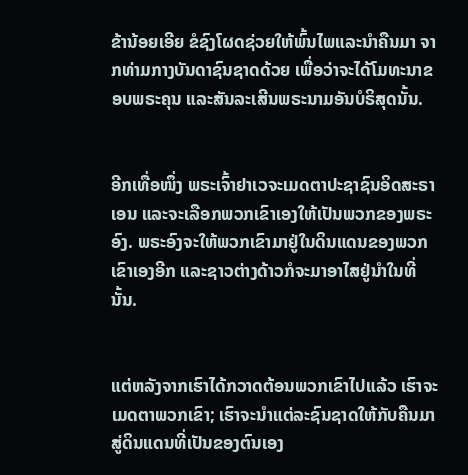ຂ້ານ້ອຍເອີຍ ຂໍຊົງໂຜດຊ່ວຍໃຫ້ພົ້ນໄພແລະນຳຄືນມາ ຈາກທ່າມກາງບັນດາຊົນຊາດດ້ວຍ ເພື່ອວ່າຈະໄດ້ໂມທະນາຂອບພຣະຄຸນ ແລະສັນລະເສີນພຣະນາມອັນບໍຣິສຸດນັ້ນ.


ອີກເທື່ອໜຶ່ງ ພຣະເຈົ້າຢາເວຈະເມດຕາປະຊາຊົນອິດສະຣາເອນ ແລະຈະເລືອກພວກເຂົາເອງໃຫ້ເປັນພວກຂອງພຣະອົງ. ພຣະອົງຈະໃຫ້ພວກເຂົາມາຢູ່ໃນດິນແດນຂອງພວກເຂົາເອງອີກ ແລະຊາວຕ່າງດ້າວກໍຈະມາອາໄສຢູ່ນຳໃນທີ່ນັ້ນ.


ແຕ່ຫລັງຈາກເຮົາໄດ້ກວາດຕ້ອນພວກເຂົາໄປແລ້ວ ເຮົາຈະເມດຕາພວກເຂົາ; ເຮົາຈະນຳແຕ່ລະຊົນຊາດໃຫ້ກັບຄືນມາສູ່ດິນແດນທີ່ເປັນຂອງຕົນເອງ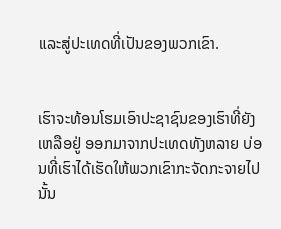ແລະສູ່ປະເທດທີ່ເປັນຂອງພວກເຂົາ.


ເຮົາຈະທ້ອນໂຮມເອົາປະຊາຊົນຂອງເຮົາທີ່ຍັງເຫລືອຢູ່ ອອກມາຈາກປະເທດທັງຫລາຍ ບ່ອນທີ່ເຮົາໄດ້ເຮັດໃຫ້ພວກເຂົາກະຈັດກະຈາຍໄປນັ້ນ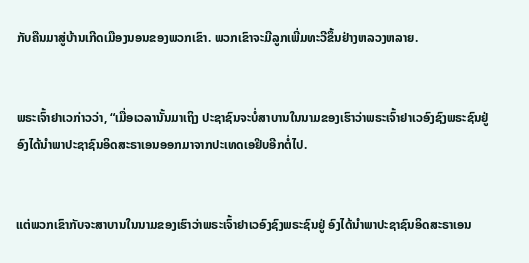ກັບຄືນມາສູ່ບ້ານເກີດເມືອງນອນຂອງພວກເຂົາ. ພວກເຂົາຈະມີລູກເພີ່ມທະວີຂຶ້ນຢ່າງຫລວງຫລາຍ.


ພຣະເຈົ້າຢາເວກ່າວວ່າ, “ເມື່ອເວລານັ້ນມາເຖິງ ປະຊາຊົນຈະບໍ່ສາບານໃນນາມຂອງເຮົາວ່າພຣະເຈົ້າຢາເວອົງຊົງພຣະຊົນຢູ່ ອົງໄດ້ນຳພາປະຊາຊົນອິດສະຣາເອນອອກມາຈາກປະເທດເອຢິບອີກຕໍ່ໄປ.


ແຕ່ພວກເຂົາກັບຈະສາບານໃນນາມຂອງເຮົາວ່າພຣະເຈົ້າຢາເວອົງຊົງພຣະຊົນຢູ່ ອົງໄດ້ນຳພາປະຊາຊົນອິດສະຣາເອນ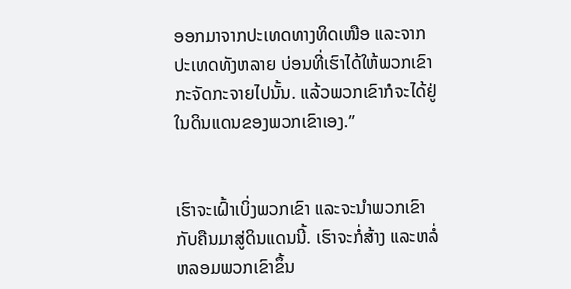ອອກມາຈາກປະເທດທາງທິດເໜືອ ແລະຈາກປະເທດທັງຫລາຍ ບ່ອນທີ່ເຮົາໄດ້ໃຫ້ພວກເຂົາກະຈັດກະຈາຍໄປນັ້ນ. ແລ້ວພວກເຂົາກໍຈະໄດ້ຢູ່ໃນດິນແດນຂອງພວກເຂົາເອງ.”


ເຮົາຈະເຝົ້າເບິ່ງພວກເຂົາ ແລະຈະນຳພວກເຂົາກັບຄືນມາສູ່ດິນແດນນີ້. ເຮົາຈະກໍ່ສ້າງ ແລະຫລໍ່ຫລອມພວກເຂົາຂຶ້ນ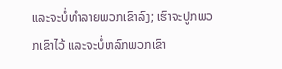ແລະຈະບໍ່ທຳລາຍພວກເຂົາລົງ; ເຮົາຈະປູກພວກເຂົາໄວ້ ແລະຈະບໍ່ຫລົກພວກເຂົາ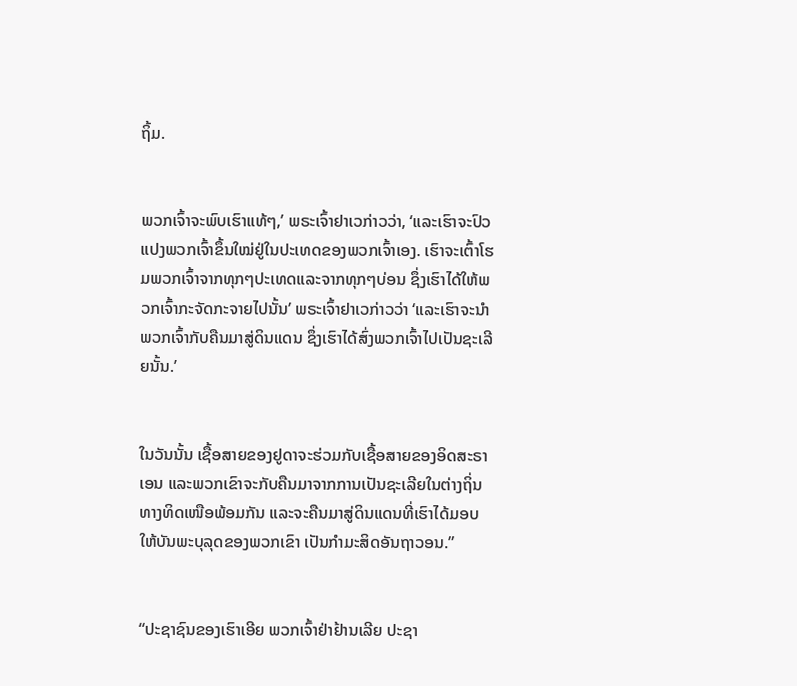ຖິ້ມ.


ພວກເຈົ້າຈະພົບເຮົາແທ້ໆ,’ ພຣະເຈົ້າຢາເວກ່າວວ່າ, ‘ແລະເຮົາຈະປົວແປງພວກເຈົ້າຂຶ້ນໃໝ່ຢູ່ໃນປະເທດຂອງພວກເຈົ້າເອງ. ເຮົາຈະເຕົ້າໂຮມພວກເຈົ້າຈາກທຸກໆປະເທດແລະຈາກທຸກໆບ່ອນ ຊຶ່ງເຮົາໄດ້ໃຫ້ພວກເຈົ້າກະຈັດກະຈາຍໄປນັ້ນ’ ພຣະເຈົ້າຢາເວກ່າວວ່າ ‘ແລະເຮົາຈະນຳພວກເຈົ້າກັບຄືນມາສູ່ດິນແດນ ຊຶ່ງເຮົາໄດ້ສົ່ງພວກເຈົ້າໄປເປັນຊະເລີຍນັ້ນ.’


ໃນວັນນັ້ນ ເຊື້ອສາຍຂອງຢູດາຈະຮ່ວມກັບເຊື້ອສາຍຂອງອິດສະຣາເອນ ແລະພວກເຂົາຈະກັບຄືນມາຈາກການເປັນຊະເລີຍໃນຕ່າງຖິ່ນທາງທິດເໜືອພ້ອມກັນ ແລະຈະຄືນມາສູ່ດິນແດນທີ່ເຮົາໄດ້ມອບໃຫ້ບັນພະບຸລຸດຂອງພວກເຂົາ ເປັນກຳມະສິດອັນຖາວອນ.”


“ປະຊາຊົນຂອງເຮົາເອີຍ ພວກເຈົ້າຢ່າຢ້ານເລີຍ ປະຊາ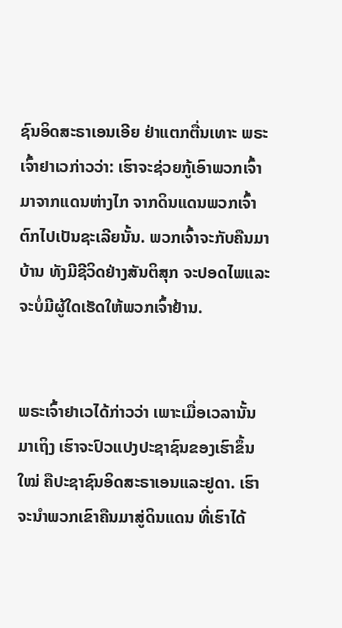ຊົນອິດສະຣາເອນເອີຍ ຢ່າແຕກຕື່ນເທາະ ພຣະເຈົ້າຢາເວກ່າວວ່າ: ເຮົາຈະຊ່ວຍກູ້ເອົາພວກເຈົ້າມາຈາກແດນຫ່າງໄກ ຈາກດິນແດນພວກເຈົ້າຕົກໄປເປັນຊະເລີຍນັ້ນ. ພວກເຈົ້າຈະກັບຄືນມາບ້ານ ທັງມີຊີວິດຢ່າງສັນຕິສຸກ ຈະປອດໄພແລະຈະບໍ່ມີຜູ້ໃດເຮັດໃຫ້ພວກເຈົ້າຢ້ານ.


ພຣະເຈົ້າຢາເວໄດ້ກ່າວວ່າ ເພາະເມື່ອເວລານັ້ນມາເຖິງ ເຮົາຈະປົວແປງປະຊາຊົນຂອງເຮົາຂຶ້ນໃໝ່ ຄືປະຊາຊົນອິດສະຣາເອນແລະຢູດາ. ເຮົາຈະນຳພວກເຂົາຄືນມາສູ່ດິນແດນ ທີ່ເຮົາໄດ້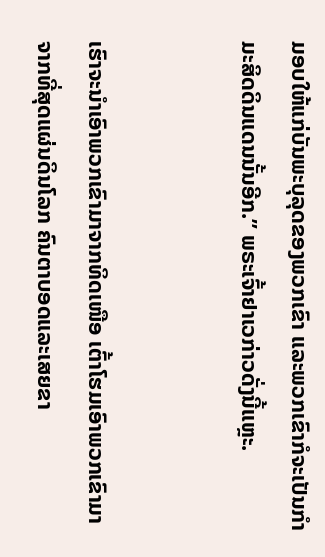ມອບໃຫ້ແກ່ບັນພະບຸລຸດຂອງພວກເຂົາ ແລະພວກເຂົາກໍຈະເປັນກຳມະສິດດິນແດນນັ້ນອີກ.” ພຣະເຈົ້າຢາເວກ່າວດັ່ງນີ້ແຫຼະ.


ເຮົາຈະນຳເອົາພວກເຂົາມາຈາກທິດເໜືອ ເຕົ້າໂຮມເອົາພວກເຂົາມາຈາກທີ່ສຸດແຜ່ນດິນໂລກ ຄົນຕາບອດແລະເສຍຂາ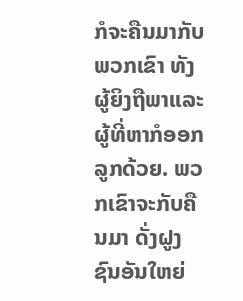ກໍຈະຄືນມາກັບພວກເຂົາ ທັງຜູ້ຍິງຖືພາແລະຜູ້ທີ່ຫາກໍອອກລູກດ້ວຍ. ພວກເຂົາຈະກັບຄືນມາ ດັ່ງຝູງຊົນອັນໃຫຍ່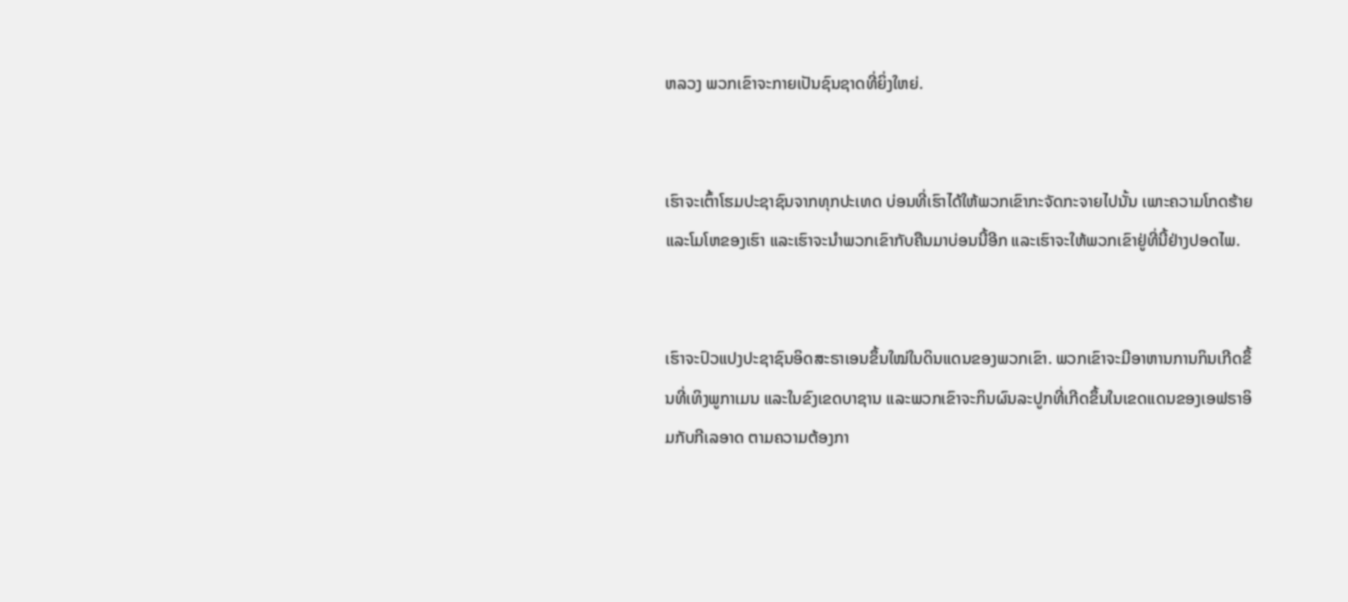ຫລວງ ພວກເຂົາຈະກາຍເປັນຊົນຊາດທີ່ຍິ່ງໃຫຍ່.


ເຮົາຈະເຕົ້າໂຮມປະຊາຊົນຈາກທຸກປະເທດ ບ່ອນທີ່ເຮົາໄດ້ໃຫ້ພວກເຂົາກະຈັດກະຈາຍໄປນັ້ນ ເພາະຄວາມໂກດຮ້າຍແລະໂມໂຫຂອງເຮົາ ແລະເຮົາຈະນຳພວກເຂົາກັບຄືນມາບ່ອນນີ້ອີກ ແລະເຮົາຈະໃຫ້ພວກເຂົາຢູ່ທີ່ນີ້ຢ່າງປອດໄພ.


ເຮົາຈະປົວແປງປະຊາຊົນອິດສະຣາເອນຂຶ້ນໃໝ່ໃນດິນແດນຂອງພວກເຂົາ. ພວກເຂົາຈະມີອາຫານການກິນເກີດຂຶ້ນທີ່ເທິງພູກາເມນ ແລະໃນຂົງເຂດບາຊານ ແລະພວກເຂົາຈະກິນຜົນລະປູກທີ່ເກີດຂຶ້ນໃນເຂດແດນຂອງເອຟຣາອິມກັບກີເລອາດ ຕາມຄວາມຕ້ອງກາ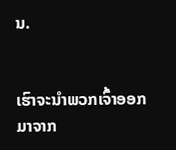ນ.


ເຮົາຈະນຳພວກເຈົ້າອອກມາຈາກ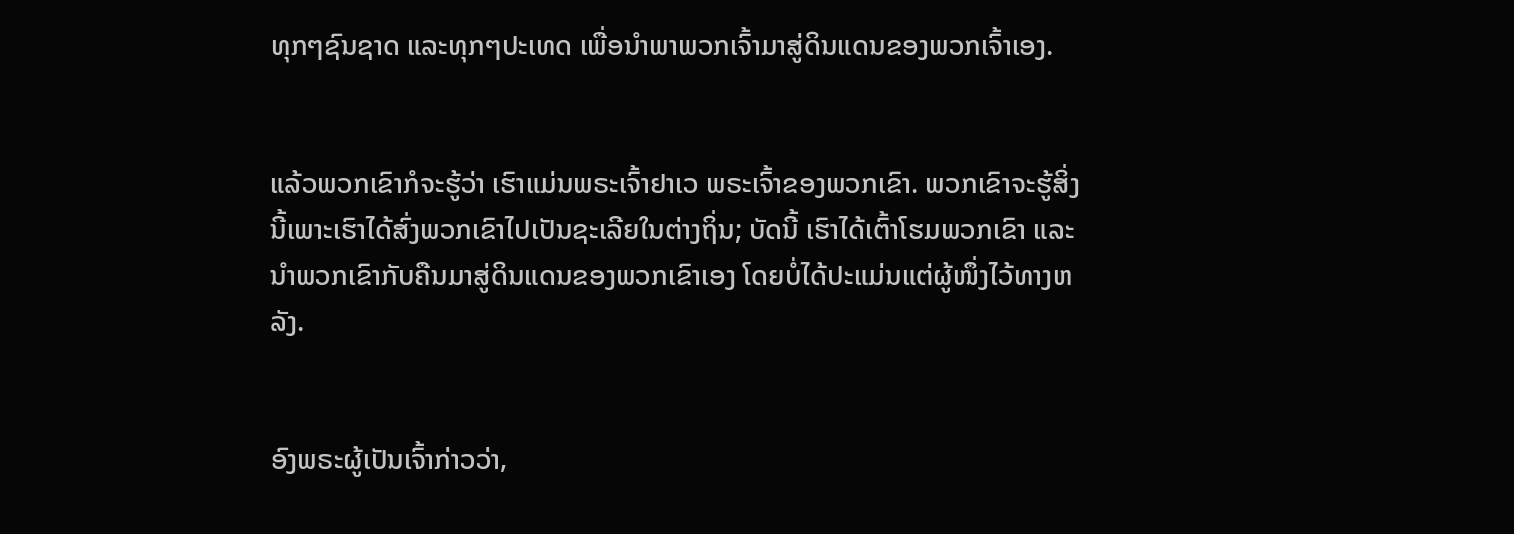ທຸກໆຊົນຊາດ ແລະທຸກໆປະເທດ ເພື່ອນຳພາພວກເຈົ້າມາສູ່ດິນແດນຂອງພວກເຈົ້າເອງ.


ແລ້ວພວກເຂົາກໍຈະຮູ້ວ່າ ເຮົາແມ່ນພຣະເຈົ້າຢາເວ ພຣະເຈົ້າຂອງພວກເຂົາ. ພວກເຂົາຈະຮູ້ສິ່ງນີ້ເພາະເຮົາໄດ້ສົ່ງພວກເຂົາໄປເປັນຊະເລີຍໃນຕ່າງຖິ່ນ; ບັດນີ້ ເຮົາໄດ້ເຕົ້າໂຮມພວກເຂົາ ແລະນຳພວກເຂົາກັບຄືນມາສູ່ດິນແດນຂອງພວກເຂົາເອງ ໂດຍບໍ່ໄດ້ປະແມ່ນແຕ່ຜູ້ໜຶ່ງໄວ້ທາງຫລັງ.


ອົງພຣະຜູ້ເປັນເຈົ້າກ່າວວ່າ,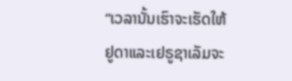“ເວລານັ້ນເຮົາຈະເຮັດໃຫ້ ຢູດາແລະເຢຣູຊາເລັມຈະ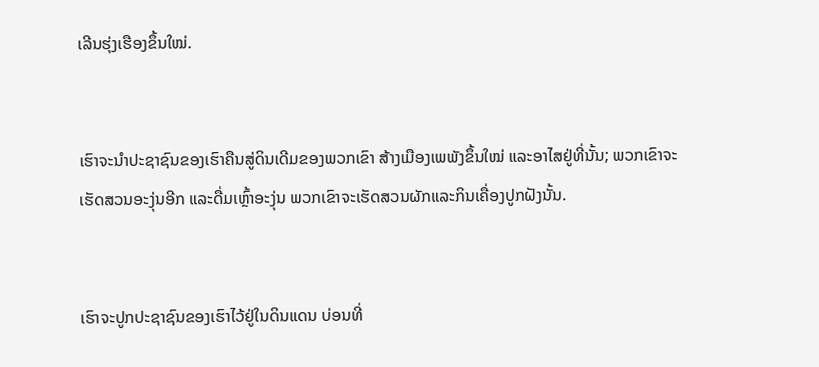ເລີນຮຸ່ງເຮືອງຂຶ້ນໃໝ່.


ເຮົາຈະນຳປະຊາຊົນຂອງເຮົາຄືນສູ່ດິນເດີມຂອງພວກເຂົາ ສ້າງເມືອງເພພັງຂຶ້ນໃໝ່ ແລະອາໄສຢູ່ທີ່ນັ້ນ; ພວກເຂົາຈະເຮັດສວນອະງຸ່ນອີກ ແລະດື່ມເຫຼົ້າອະງຸ່ນ ພວກເຂົາຈະເຮັດສວນຜັກແລະກິນເຄື່ອງປູກຝັງນັ້ນ.


ເຮົາຈະປູກປະຊາຊົນຂອງເຮົາໄວ້ຢູ່ໃນດິນແດນ ບ່ອນທີ່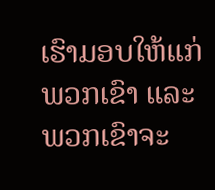ເຮົາມອບໃຫ້ແກ່ພວກເຂົາ ແລະພວກເຂົາຈະ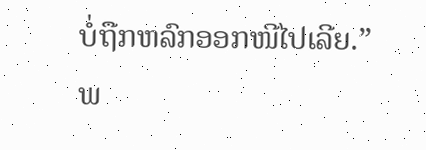ບໍ່ຖືກຫລົກອອກໜີໄປເລີຍ.” ພ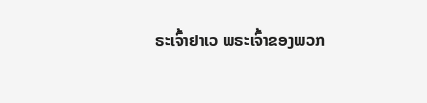ຣະເຈົ້າຢາເວ ພຣະເຈົ້າຂອງພວກ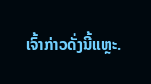ເຈົ້າກ່າວດັ່ງນີ້ແຫຼະ.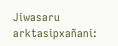Jiwasaru arktasipxañani: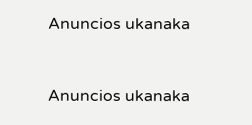Anuncios ukanaka


Anuncios ukanaka